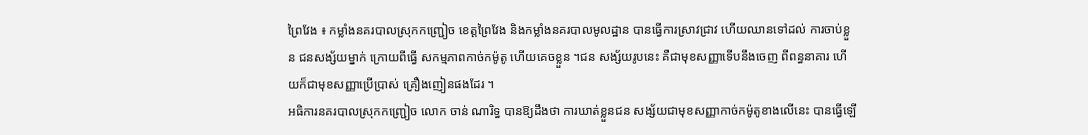ព្រៃវែង ៖ កម្លាំងនគរបាលស្រុកកញ្ជ្រៀច ខេត្ដព្រៃវែង និងកម្លាំងនគរបាលមូលដ្ឋាន បានធ្វើការស្រាវជ្រាវ ហើយឈានទៅដល់ ការចាប់ខ្លួន ជនសង្ស័យម្នាក់ ក្រោយពីធ្វើ សកម្មភាពកាច់កម៉ូតូ ហើយគេចខ្លួន ។ជន សង្ស័យរូបនេះ គឺជាមុខសញ្ញាទើបនឹងចេញ ពីពន្ធនាគារ ហើយក៏ជាមុខសញ្ញាប្រើប្រាស់ គ្រឿងញៀនផងដែរ ។
អធិការនគរបាលស្រុកកញ្ជ្រៀច លោក ចាន់ ណារិទ្ធ បានឱ្យដឹងថា ការឃាត់ខ្លួនជន សង្ស័យជាមុខសញ្ញាកាច់កម៉ូតូខាងលើនេះ បានធ្វើឡើ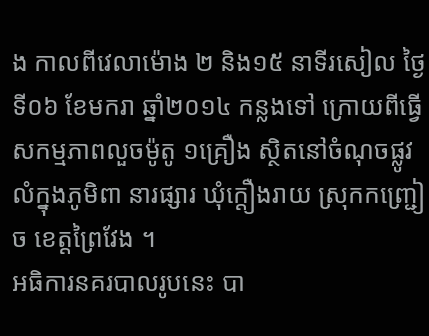ង កាលពីវេលាម៉ោង ២ និង១៥ នាទីរសៀល ថ្ងៃទី០៦ ខែមករា ឆ្នាំ២០១៤ កន្លងទៅ ក្រោយពីធ្វើសកម្មភាពលួចម៉ូតូ ១គ្រឿង ស្ថិតនៅចំណុចផ្លូវលំក្នុងភូមិពា នារផ្សារ ឃុំក្ដឿងរាយ ស្រុកកញ្ជ្រៀច ខេត្ដព្រៃវែង ។
អធិការនគរបាលរូបនេះ បា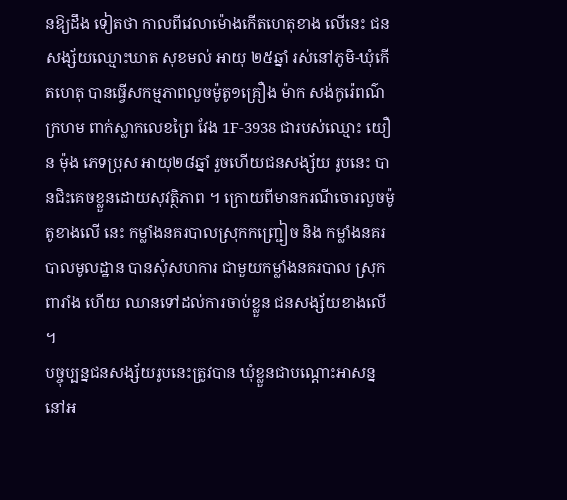នឱ្យដឹង ទៀតថា កាលពីវេលាម៉ោងកើតហេតុខាង លើនេះ ជនសង្ស័យឈ្មោះឃាត សុខមល់ អាយុ ២៥ឆ្នាំ រស់នៅភូមិ-ឃុំកើតហេតុ បានធ្វើសកម្មភាពលួចម៉ូតូ១គ្រឿង ម៉ាក សង់កូរ៉េពណ៌ក្រហម ពាក់ស្លាកលេខព្រៃ វែង 1F-3938 ជារបស់ឈ្មោះ យឿន ម៉ុង ភេទប្រុស អាយុ២៨ឆ្នាំ រួចហើយជនសង្ស័យ រូបនេះ បានជិះគេចខ្លួនដោយសុវត្ថិភាព ។ ក្រោយពីមានករណីចោរលួចម៉ូតូខាងលើ នេះ កម្លាំងនគរបាលស្រុកកញ្ជ្រៀច និង កម្លាំងនគរបាលមូលដ្ឋាន បានសុំសហការ ជាមួយកម្លាំងនគរបាល ស្រុកពារាំង ហើយ ឈានទៅដល់ការចាប់ខ្លួន ជនសង្ស័យខាងលើ ។
បច្ចុប្បន្នជនសង្ស័យរូបនេះត្រូវបាន ឃុំខ្លួនជាបណ្ដោះអាសន្ន នៅអ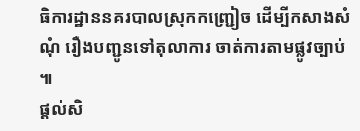ធិការដ្ឋាននគរបាលស្រុកកញ្ជ្រៀច ដើម្បីកសាងសំណុំ រឿងបញ្ជូនទៅតុលាការ ចាត់ការតាមផ្លូវច្បាប់ ៕
ផ្តល់សិ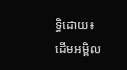ទ្ធិដោយ៖ ដើមអម្ពិល